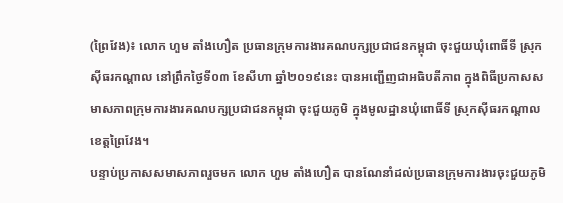(ព្រៃវែង)៖ លោក ហួម តាំងហឿត ប្រធានក្រុមការងារគណបក្សប្រជាជនកម្ពុជា ចុះជួយឃុំពោធិ៍ទី ស្រុកស៊ីធរកណ្ដាល នៅព្រឹកថ្ងៃទី០៣ ខែសីហា ឆ្នាំ២០១៩នេះ បានអញ្ជើញជាអធិបតីភាព ក្នុងពិធីប្រកាសសមាសភាពក្រុមការងារគណបក្សប្រជាជនកម្ពុជា ចុះជួយភូមិ ក្នុងមូលដ្ឋានឃុំពោធិ៍ទី ស្រុកស៊ីធរកណ្ដាល ខេត្តព្រៃវែង។
បន្ទាប់ប្រកាសសមាសភាពរួចមក លោក ហួម តាំងហឿត បានណែនាំដល់ប្រធានក្រុមការងារចុះជួយភូមិ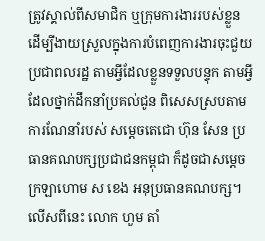ត្រូវស្គាល់ពីសមាជិក ឬក្រុមការងាររបស់ខ្លួន ដើម្បីងាយស្រួលក្នុងការបំពេញការងារចុះជួយប្រជាពលរដ្ឋ តាមអ្វីដែលខ្លួនទទួលបន្ទុក តាមអ្វីដែលថ្នាក់ដឹកនាំប្រគល់ជូន ពិសេសស្របតាមការណែនាំរបស់ សម្ដេចតេជោ ហ៊ុន សែន ប្រធានគណបក្សប្រជាជនកម្ពុជា ក៏ដូចជាសម្ដេចក្រឡាហោម ស ខេង អនុប្រធានគណបក្ស។
លើសពីនេះ លោក ហួម តាំ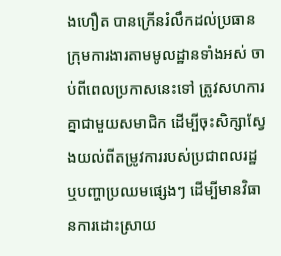ងហឿត បានក្រើនរំលឹកដល់ប្រធានក្រុមការងារតាមមូលដ្ឋានទាំងអស់ ចាប់ពីពេលប្រកាសនេះទៅ ត្រូវសហការគ្នាជាមួយសមាជិក ដើម្បីចុះសិក្សាស្វែងយល់ពីតម្រូវការរបស់ប្រជាពលរដ្ឋ ឬបញ្ហាប្រឈមផ្សេងៗ ដើម្បីមានវិធានការដោះស្រាយ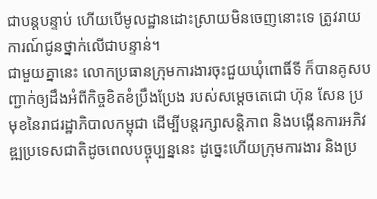ជាបន្ដបន្ទាប់ ហើយបើមូលដ្ឋានដោះស្រាយមិនចេញនោះទេ ត្រូវរាយការណ៍ជូនថ្នាក់លើជាបន្ទាន់។
ជាមួយគ្នានេះ លោកប្រធានក្រុមការងារចុះជួយឃុំពោធិ៍ទី ក៏បានគូសបញ្ជាក់ឲ្យដឹងអំពីកិច្ចខិតខំប្រឹងប្រែង របស់សម្ដេចតេជោ ហ៊ុន សែន ប្រមុខនៃរាជរដ្ឋាភិបាលកម្ពុជា ដើម្បីបន្ដរក្សាសន្ដិភាព និងបង្កើនការអភិវឌ្ឍប្រទេសជាតិដូចពេលបច្ចុប្បន្ននេះ ដូច្នេះហើយក្រុមការងារ និងប្រ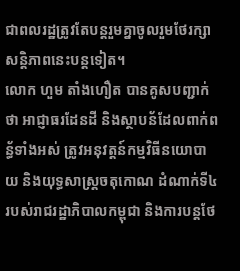ជាពលរដ្ឋត្រូវតែបន្ដរួមគ្នាចូលរួមថែរក្សាសន្ដិភាពនេះបន្ដទៀត។
លោក ហួម តាំងហឿត បានគូសបញ្ជាក់ថា អាជ្ញាធរដែនដី និងស្ថាបន័ដែលពាក់ពន្ធ័ទាំងអស់ ត្រូវអនុវត្តន៍កម្មវិធីនយោបាយ និងយុទ្ធសាស្រ្តចតុកោណ ដំណាក់ទី៤ របស់រាជរដ្ឋាភិបាលកម្ពុជា និងការបន្តថែ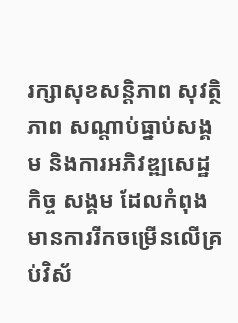រក្សាសុខសន្តិភាព សុវត្ថិភាព សណ្តាប់ធ្នាប់សង្គម និងការអភិវឌ្ឍសេដ្ឋកិច្ច សង្គម ដែលកំពុងមានការរីកចម្រើនលើគ្រប់វិស័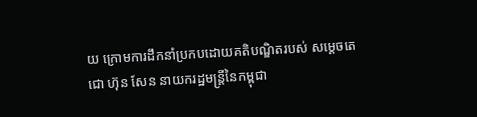យ ក្រោមការដឹកនាំប្រកបដោយគតិបណ្ឌិតរបស់ សម្តេចតេជោ ហ៊ុន សែន នាយករដ្ឋមន្ត្រីនៃកម្ពុជា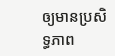ឲ្យមានប្រសិទ្ធភាព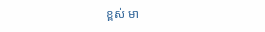ខ្ពស់ មា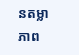នតម្លាភាព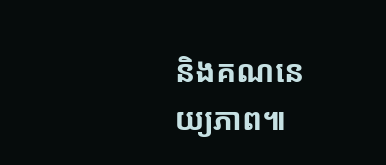និងគណនេយ្យភាព៕